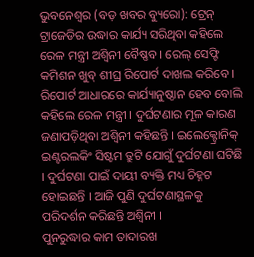ଭୁବନେଶ୍ୱର (ବଡ଼ ଖବର ବ୍ୟୁରୋ): ଟ୍ରେନ୍ ଟ୍ରାଜେଡିର ଉଦ୍ଧାର କାର୍ଯ୍ୟ ସରିଥିବା କହିଲେ ରେଳ ମନ୍ତ୍ରୀ ଅଶ୍ୱିନୀ ବୈଷ୍ଣବ । ରେଲ୍ ସେଫ୍ଟି କମିଶନ ଖୁବ୍ ଶୀଘ୍ର ରିପୋର୍ଟ ଦାଖଲ କରିବେ । ରିପୋର୍ଟ ଆଧାରରେ କାର୍ଯ୍ୟାନୁଷ୍ଠାନ ହେବ ବୋଲି କହିଲେ ରେଳ ମନ୍ତ୍ରୀ । ଦୁର୍ଘଟଣାର ମୂଳ କାରଣ ଜଣାପଡ଼ିଥିବା ଅଶ୍ୱିନୀ କହିଛନ୍ତି । ଇଲେକ୍ଟ୍ରୋନିକ୍ ଇଣ୍ଟରଲକିଂ ସିଷ୍ଟମ ତ୍ରୁଟି ଯୋଗୁଁ ଦୁର୍ଘଟଣା ଘଟିଛି । ଦୁର୍ଘଟଣା ପାଇଁ ଦାୟୀ ବ୍ୟକ୍ତି ମଧ୍ୟ ଚିହ୍ନଟ ହୋଇଛନ୍ତି । ଆଜି ପୁଣି ଦୁର୍ଘଟଣାସ୍ଥଳକୁ ପରିଦର୍ଶନ କରିଛନ୍ତି ଅଶ୍ୱିନୀ ।
ପୁନରୁଦ୍ଧାର କାମ ତାଦାରଖ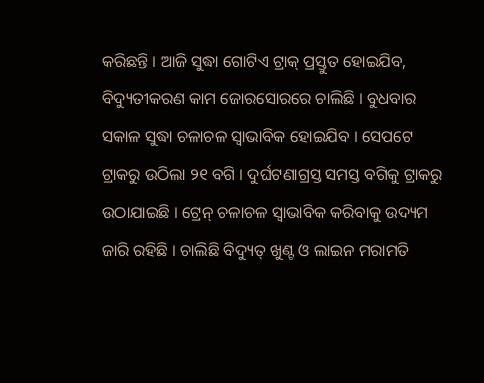କରିଛନ୍ତି । ଆଜି ସୁଦ୍ଧା ଗୋଟିଏ ଟ୍ରାକ୍ ପ୍ରସ୍ତୁତ ହୋଇଯିବ, ବିଦ୍ୟୁତୀକରଣ କାମ ଜୋରସୋରରେ ଚାଲିଛି । ବୁଧବାର ସକାଳ ସୁଦ୍ଧା ଚଳାଚଳ ସ୍ୱାଭାବିକ ହୋଇଯିବ । ସେପଟେ ଟ୍ରାକରୁ ଉଠିଲା ୨୧ ବଗି । ଦୁର୍ଘଟଣାଗ୍ରସ୍ତ ସମସ୍ତ ବଗିକୁ ଟ୍ରାକରୁ ଉଠାଯାଇଛି । ଟ୍ରେନ୍ ଚଳାଚଳ ସ୍ୱାଭାବିକ କରିବାକୁ ଉଦ୍ୟମ ଜାରି ରହିଛି । ଚାଲିଛି ବିଦ୍ୟୁତ୍ ଖୁଣ୍ଟ ଓ ଲାଇନ ମରାମତି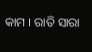କାମ । ରାତି ସାରା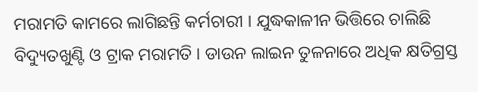ମରାମତି କାମରେ ଲାଗିଛନ୍ତି କର୍ମଚାରୀ । ଯୁଦ୍ଧକାଳୀନ ଭିତ୍ତିରେ ଚାଲିଛି ବିଦ୍ୟୁତଖୁଣ୍ଟି ଓ ଟ୍ରାକ ମରାମତି । ଡାଉନ ଲାଇନ ତୁଳନାରେ ଅଧିକ କ୍ଷତିଗ୍ରସ୍ତ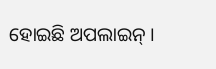ହୋଇଛି ଅପଲାଇନ୍ ।